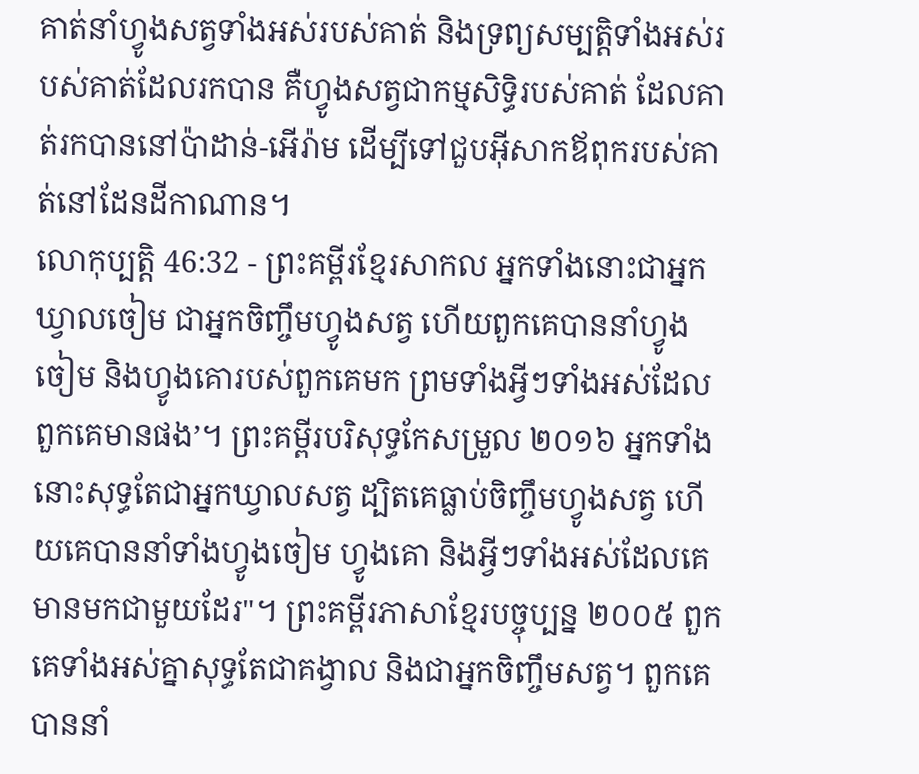គាត់នាំហ្វូងសត្វទាំងអស់របស់គាត់ និងទ្រព្យសម្បត្តិទាំងអស់របស់គាត់ដែលរកបាន គឺហ្វូងសត្វជាកម្មសិទ្ធិរបស់គាត់ ដែលគាត់រកបាននៅប៉ាដាន់-អើរ៉ាម ដើម្បីទៅជួបអ៊ីសាកឪពុករបស់គាត់នៅដែនដីកាណាន។
លោកុប្បត្តិ 46:32 - ព្រះគម្ពីរខ្មែរសាកល អ្នកទាំងនោះជាអ្នកឃ្វាលចៀម ជាអ្នកចិញ្ចឹមហ្វូងសត្វ ហើយពួកគេបាននាំហ្វូងចៀម និងហ្វូងគោរបស់ពួកគេមក ព្រមទាំងអ្វីៗទាំងអស់ដែលពួកគេមានផង’។ ព្រះគម្ពីរបរិសុទ្ធកែសម្រួល ២០១៦ អ្នកទាំងនោះសុទ្ធតែជាអ្នកឃ្វាលសត្វ ដ្បិតគេធ្លាប់ចិញ្ចឹមហ្វូងសត្វ ហើយគេបាននាំទាំងហ្វូងចៀម ហ្វូងគោ និងអ្វីៗទាំងអស់ដែលគេមានមកជាមួយដែរ"។ ព្រះគម្ពីរភាសាខ្មែរបច្ចុប្បន្ន ២០០៥ ពួកគេទាំងអស់គ្នាសុទ្ធតែជាគង្វាល និងជាអ្នកចិញ្ចឹមសត្វ។ ពួកគេបាននាំ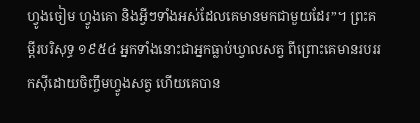ហ្វូងចៀម ហ្វូងគោ និងអ្វីៗទាំងអស់ដែលគេមានមកជាមួយដែរ”។ ព្រះគម្ពីរបរិសុទ្ធ ១៩៥៤ អ្នកទាំងនោះជាអ្នកធ្លាប់ឃ្វាលសត្វ ពីព្រោះគេមានរបររកស៊ីដោយចិញ្ចឹមហ្វូងសត្វ ហើយគេបាន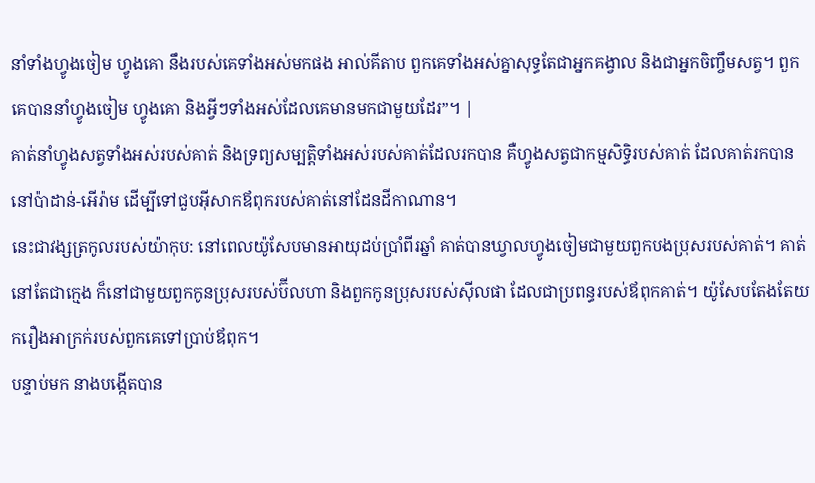នាំទាំងហ្វូងចៀម ហ្វូងគោ នឹងរបស់គេទាំងអស់មកផង អាល់គីតាប ពួកគេទាំងអស់គ្នាសុទ្ធតែជាអ្នកគង្វាល និងជាអ្នកចិញ្ចឹមសត្វ។ ពួកគេបាននាំហ្វូងចៀម ហ្វូងគោ និងអ្វីៗទាំងអស់ដែលគេមានមកជាមួយដែរ”។ |
គាត់នាំហ្វូងសត្វទាំងអស់របស់គាត់ និងទ្រព្យសម្បត្តិទាំងអស់របស់គាត់ដែលរកបាន គឺហ្វូងសត្វជាកម្មសិទ្ធិរបស់គាត់ ដែលគាត់រកបាននៅប៉ាដាន់-អើរ៉ាម ដើម្បីទៅជួបអ៊ីសាកឪពុករបស់គាត់នៅដែនដីកាណាន។
នេះជាវង្សត្រកូលរបស់យ៉ាកុប: នៅពេលយ៉ូសែបមានអាយុដប់ប្រាំពីរឆ្នាំ គាត់បានឃ្វាលហ្វូងចៀមជាមួយពួកបងប្រុសរបស់គាត់។ គាត់នៅតែជាក្មេង ក៏នៅជាមួយពួកកូនប្រុសរបស់ប៊ីលហា និងពួកកូនប្រុសរបស់ស៊ីលផា ដែលជាប្រពន្ធរបស់ឪពុកគាត់។ យ៉ូសែបតែងតែយករឿងអាក្រក់របស់ពួកគេទៅប្រាប់ឪពុក។
បន្ទាប់មក នាងបង្កើតបាន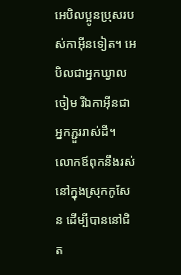អេបិលប្អូនប្រុសរបស់កាអ៊ីនទៀត។ អេបិលជាអ្នកឃ្វាលចៀម រីឯកាអ៊ីនជាអ្នកភ្ជួររាស់ដី។
លោកឪពុកនឹងរស់នៅក្នុងស្រុកកូសែន ដើម្បីបាននៅជិត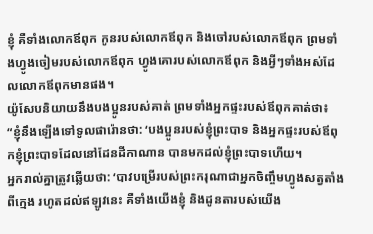ខ្ញុំ គឺទាំងលោកឪពុក កូនរបស់លោកឪពុក និងចៅរបស់លោកឪពុក ព្រមទាំងហ្វូងចៀមរបស់លោកឪពុក ហ្វូងគោរបស់លោកឪពុក និងអ្វីៗទាំងអស់ដែលលោកឪពុកមានផង។
យ៉ូសែបនិយាយនឹងបងប្អូនរបស់គាត់ ព្រមទាំងអ្នកផ្ទះរបស់ឪពុកគាត់ថា៖ “ខ្ញុំនឹងឡើងទៅទូលផារ៉ោនថា: ‘បងប្អូនរបស់ខ្ញុំព្រះបាទ និងអ្នកផ្ទះរបស់ឪពុកខ្ញុំព្រះបាទដែលនៅដែនដីកាណាន បានមកដល់ខ្ញុំព្រះបាទហើយ។
អ្នករាល់គ្នាត្រូវឆ្លើយថា: ‘បាវបម្រើរបស់ព្រះករុណាជាអ្នកចិញ្ចឹមហ្វូងសត្វតាំងពីក្មេង រហូតដល់ឥឡូវនេះ គឺទាំងយើងខ្ញុំ និងដូនតារបស់យើង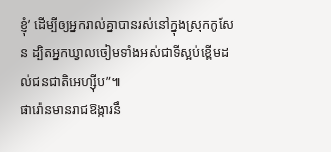ខ្ញុំ’ ដើម្បីឲ្យអ្នករាល់គ្នាបានរស់នៅក្នុងស្រុកកូសែន ដ្បិតអ្នកឃ្វាលចៀមទាំងអស់ជាទីស្អប់ខ្ពើមដល់ជនជាតិអេហ្ស៊ីប”៕
ផារ៉ោនមានរាជឱង្ការនឹ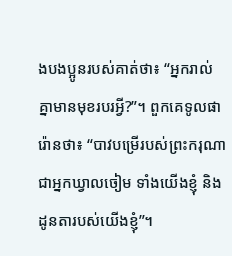ងបងប្អូនរបស់គាត់ថា៖ “អ្នករាល់គ្នាមានមុខរបរអ្វី?”។ ពួកគេទូលផារ៉ោនថា៖ “បាវបម្រើរបស់ព្រះករុណាជាអ្នកឃ្វាលចៀម ទាំងយើងខ្ញុំ និងដូនតារបស់យើងខ្ញុំ”។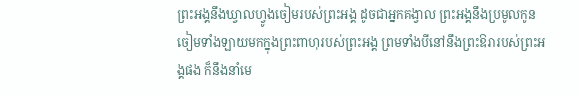ព្រះអង្គនឹងឃ្វាលហ្វូងចៀមរបស់ព្រះអង្គ ដូចជាអ្នកគង្វាល ព្រះអង្គនឹងប្រមូលកូនចៀមទាំងឡាយមកក្នុងព្រះពាហុរបស់ព្រះអង្គ ព្រមទាំងបីនៅនឹងព្រះឱរារបស់ព្រះអង្គផង ក៏នឹងនាំមេ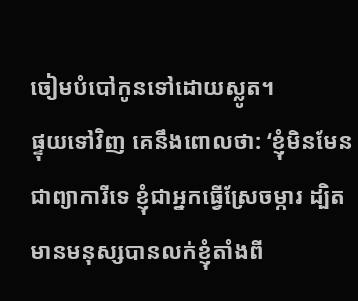ចៀមបំបៅកូនទៅដោយស្លូត។
ផ្ទុយទៅវិញ គេនឹងពោលថា: ‘ខ្ញុំមិនមែនជាព្យាការីទេ ខ្ញុំជាអ្នកធ្វើស្រែចម្ការ ដ្បិតមានមនុស្សបានលក់ខ្ញុំតាំងពី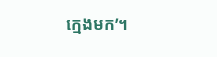ក្មេងមក’។